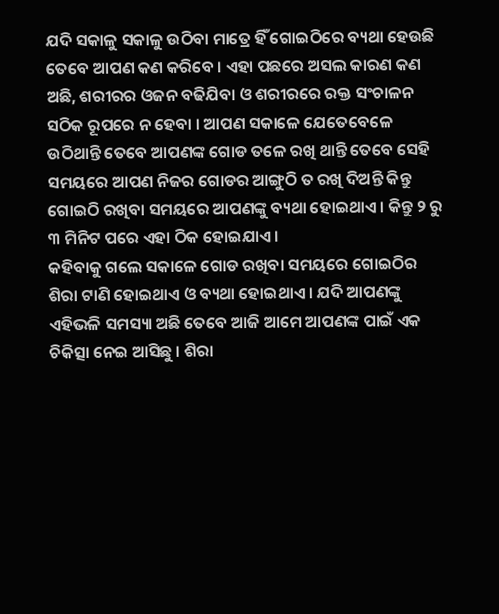ଯଦି ସକାଳୁ ସକାଳୁ ଉଠିବା ମାତ୍ରେ ହିଁ ଗୋଇଠିରେ ବ୍ୟଥା ହେଉଛି ତେବେ ଆପଣ କଣ କରିବେ । ଏହା ପଛରେ ଅସଲ କାରଣ କଣ ଅଛି, ଶରୀରର ଓଜନ ବଢିଯିବା ଓ ଶରୀରରେ ରକ୍ତ ସଂଚାଳନ ସଠିକ ରୂପରେ ନ ହେବା । ଆପଣ ସକାଳେ ଯେତେବେଳେ ଉଠିଥାନ୍ତି ତେବେ ଆପଣଙ୍କ ଗୋଡ ତଳେ ରଖି ଥାନ୍ତି ତେବେ ସେହି ସମୟରେ ଆପଣ ନିଜର ଗୋଡର ଆଙ୍ଗୁଠି ତ ରଖି ଦିଅନ୍ତି କିନ୍ତୁ ଗୋଇଠି ରଖିବା ସମୟରେ ଆପଣଙ୍କୁ ବ୍ୟଥା ହୋଇଥାଏ । କିନ୍ତୁ ୨ ରୁ ୩ ମିନିଟ ପରେ ଏହା ଠିକ ହୋଇଯାଏ ।
କହିବାକୁ ଗଲେ ସକାଳେ ଗୋଡ ରଖିବା ସମୟରେ ଗୋଇଠିର ଶିରା ଟାଣି ହୋଇଥାଏ ଓ ବ୍ୟଥା ହୋଇଥାଏ । ଯଦି ଆପଣଙ୍କୁ ଏହିଭଳି ସମସ୍ୟା ଅଛି ତେବେ ଆଜି ଆମେ ଆପଣଙ୍କ ପାଇଁ ଏକ ଚିକିତ୍ସା ନେଇ ଆସିଛୁ । ଶିରା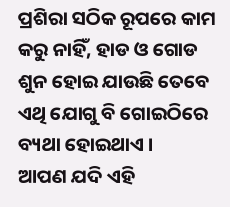ପ୍ରଶିରା ସଠିକ ରୂପରେ କାମ କରୁ ନାହିଁ, ହାଡ ଓ ଗୋଡ ଶୁନ ହୋଇ ଯାଉଛି ତେବେ ଏଥି ଯୋଗୁ ବି ଗୋଇଠିରେ ବ୍ୟଥା ହୋଇଥାଏ ।
ଆପଣ ଯଦି ଏହି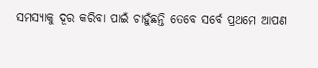ସମସ୍ୟାକୁ ଦୂର କରିବା ପାଇଁ ଚାହୁଁଛନ୍ତି ତେବେ ସର୍ବେ ପ୍ରଥମେ ଆପଣ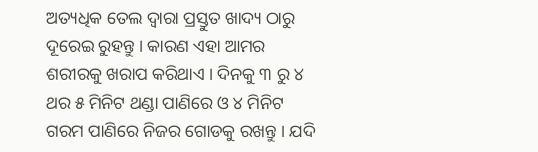ଅତ୍ୟଧିକ ତେଲ ଦ୍ଵାରା ପ୍ରସ୍ତୁତ ଖାଦ୍ୟ ଠାରୁ ଦୂରେଇ ରୁହନ୍ତୁ । କାରଣ ଏହା ଆମର ଶରୀରକୁ ଖରାପ କରିଥାଏ । ଦିନକୁ ୩ ରୁ ୪ ଥର ୫ ମିନିଟ ଥଣ୍ଡା ପାଣିରେ ଓ ୪ ମିନିଟ ଗରମ ପାଣିରେ ନିଜର ଗୋଡକୁ ରଖନ୍ତୁ । ଯଦି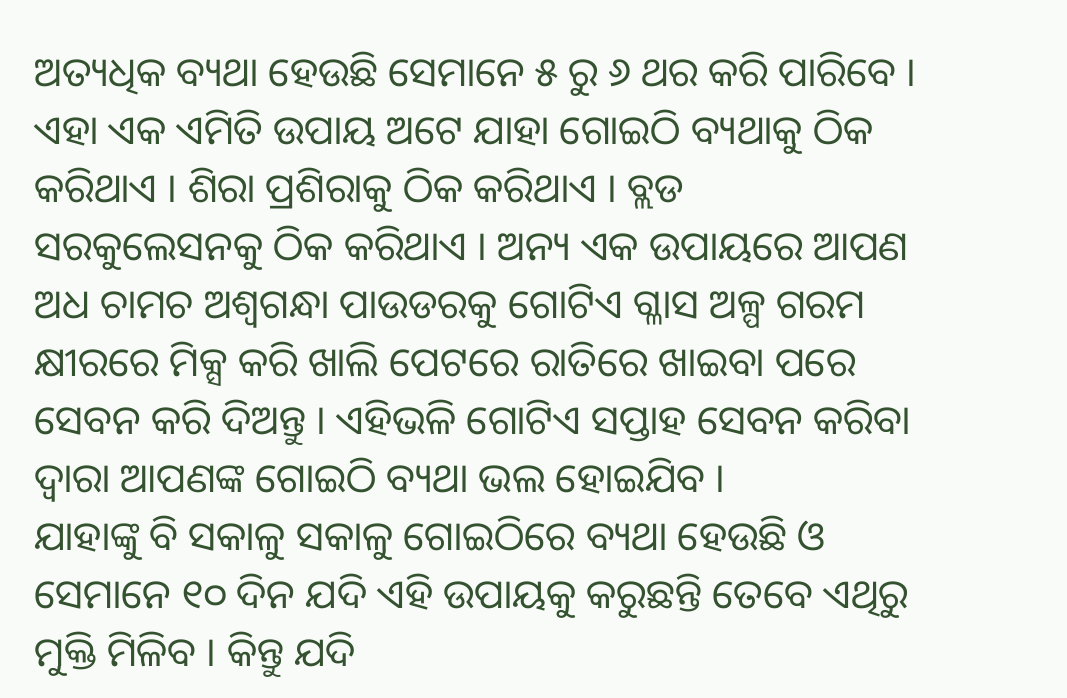ଅତ୍ୟଧିକ ବ୍ୟଥା ହେଉଛି ସେମାନେ ୫ ରୁ ୬ ଥର କରି ପାରିବେ ।
ଏହା ଏକ ଏମିତି ଉପାୟ ଅଟେ ଯାହା ଗୋଇଠି ବ୍ୟଥାକୁ ଠିକ କରିଥାଏ । ଶିରା ପ୍ରଶିରାକୁ ଠିକ କରିଥାଏ । ବ୍ଲଡ ସରକୁଲେସନକୁ ଠିକ କରିଥାଏ । ଅନ୍ୟ ଏକ ଉପାୟରେ ଆପଣ ଅଧ ଚାମଚ ଅଶ୍ଵଗନ୍ଧା ପାଉଡରକୁ ଗୋଟିଏ ଗ୍ଳାସ ଅଳ୍ପ ଗରମ କ୍ଷୀରରେ ମିକ୍ସ କରି ଖାଲି ପେଟରେ ରାତିରେ ଖାଇବା ପରେ ସେବନ କରି ଦିଅନ୍ତୁ । ଏହିଭଳି ଗୋଟିଏ ସପ୍ତାହ ସେବନ କରିବା ଦ୍ଵାରା ଆପଣଙ୍କ ଗୋଇଠି ବ୍ୟଥା ଭଲ ହୋଇଯିବ ।
ଯାହାଙ୍କୁ ବି ସକାଳୁ ସକାଳୁ ଗୋଇଠିରେ ବ୍ୟଥା ହେଉଛି ଓ ସେମାନେ ୧୦ ଦିନ ଯଦି ଏହି ଉପାୟକୁ କରୁଛନ୍ତି ତେବେ ଏଥିରୁ ମୁକ୍ତି ମିଳିବ । କିନ୍ତୁ ଯଦି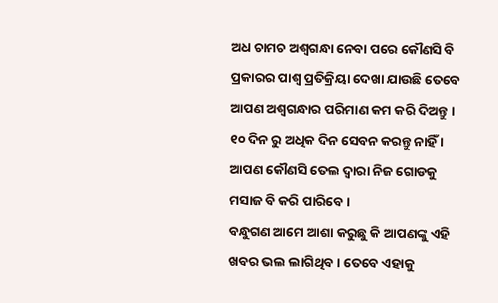ଅଧ ଚାମଚ ଅଶ୍ଵଗନ୍ଧା ନେବା ପରେ କୌଣସି ବି ପ୍ରକାରର ପାଶ୍ଵ ପ୍ରତିକ୍ରିୟା ଦେଖା ଯାଉଛି ତେବେ ଆପଣ ଅଶ୍ଵଗନ୍ଧାର ପରିମାଣ କମ କରି ଦିଅନ୍ତୁ । ୧୦ ଦିନ ରୁ ଅଧିକ ଦିନ ସେବନ କରନ୍ତୁ ନାହିଁ । ଆପଣ କୌଣସି ତେଲ ଦ୍ଵାରା ନିଜ ଗୋଡକୁ ମସାଜ ବି କରି ପାରିବେ ।
ବନ୍ଧୁଗଣ ଆମେ ଆଶା କରୁଛୁ କି ଆପଣଙ୍କୁ ଏହି ଖବର ଭଲ ଲାଗିଥିବ । ତେବେ ଏହାକୁ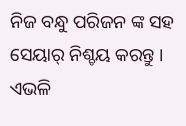ନିଜ ବନ୍ଧୁ ପରିଜନ ଙ୍କ ସହ ସେୟାର୍ ନିଶ୍ଚୟ କରନ୍ତୁ । ଏଭଳି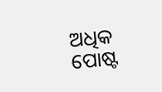ଅଧିକ ପୋଷ୍ଟ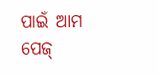ପାଇଁ ଆମ ପେଜ୍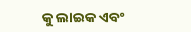କୁ ଲାଇକ ଏବଂ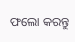ଫଲୋ କରନ୍ତୁ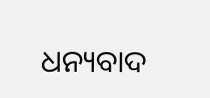ଧନ୍ୟବାଦ